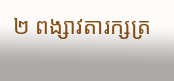២ ពង្សាវតារក្សត្រ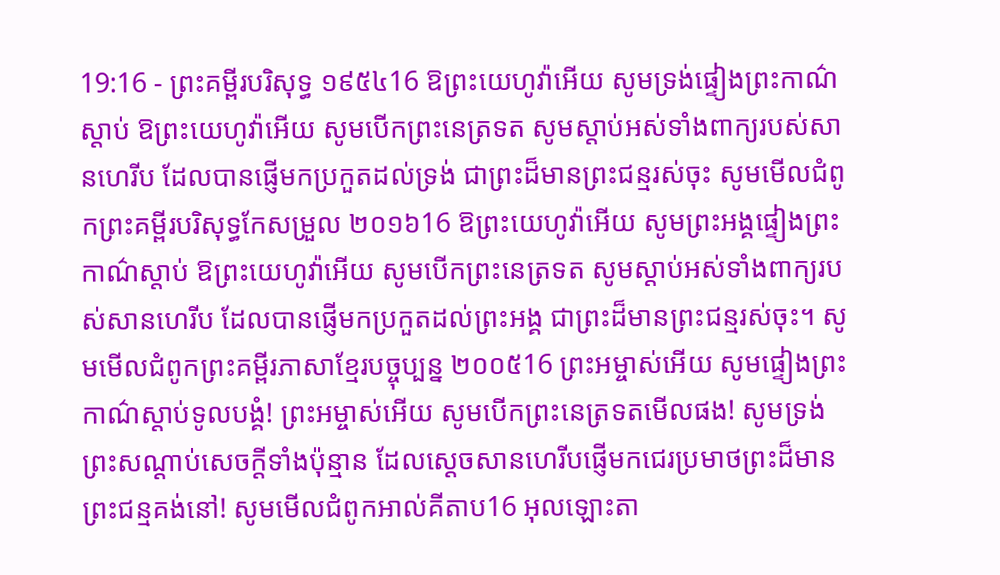19:16 - ព្រះគម្ពីរបរិសុទ្ធ ១៩៥៤16 ឱព្រះយេហូវ៉ាអើយ សូមទ្រង់ផ្ទៀងព្រះកាណ៌ស្តាប់ ឱព្រះយេហូវ៉ាអើយ សូមបើកព្រះនេត្រទត សូមស្តាប់អស់ទាំងពាក្យរបស់សានហេរីប ដែលបានផ្ញើមកប្រកួតដល់ទ្រង់ ជាព្រះដ៏មានព្រះជន្មរស់ចុះ សូមមើលជំពូកព្រះគម្ពីរបរិសុទ្ធកែសម្រួល ២០១៦16 ឱព្រះយេហូវ៉ាអើយ សូមព្រះអង្គផ្ទៀងព្រះកាណ៌ស្តាប់ ឱព្រះយេហូវ៉ាអើយ សូមបើកព្រះនេត្រទត សូមស្តាប់អស់ទាំងពាក្យរបស់សានហេរីប ដែលបានផ្ញើមកប្រកួតដល់ព្រះអង្គ ជាព្រះដ៏មានព្រះជន្មរស់ចុះ។ សូមមើលជំពូកព្រះគម្ពីរភាសាខ្មែរបច្ចុប្បន្ន ២០០៥16 ព្រះអម្ចាស់អើយ សូមផ្ទៀងព្រះកាណ៌ស្ដាប់ទូលបង្គំ! ព្រះអម្ចាស់អើយ សូមបើកព្រះនេត្រទតមើលផង! សូមទ្រង់ព្រះសណ្ដាប់សេចក្ដីទាំងប៉ុន្មាន ដែលស្ដេចសានហេរីបផ្ញើមកជេរប្រមាថព្រះដ៏មានព្រះជន្មគង់នៅ! សូមមើលជំពូកអាល់គីតាប16 អុលឡោះតា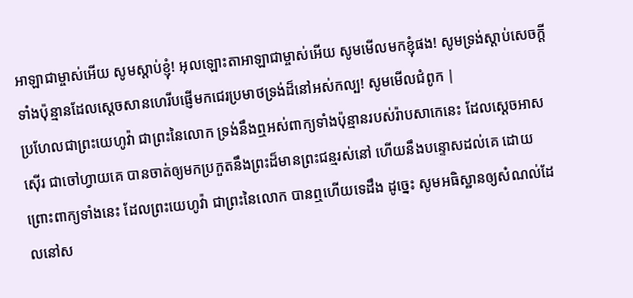អាឡាជាម្ចាស់អើយ សូមស្តាប់ខ្ញុំ! អុលឡោះតាអាឡាជាម្ចាស់អើយ សូមមើលមកខ្ញុំផង! សូមទ្រង់ស្តាប់សេចក្តីទាំងប៉ុន្មានដែលស្តេចសានហេរីបផ្ញើមកជេរប្រមាថទ្រង់ដ៏នៅអស់កល្ប! សូមមើលជំពូក |
ប្រហែលជាព្រះយេហូវ៉ា ជាព្រះនៃលោក ទ្រង់នឹងឮអស់ពាក្យទាំងប៉ុន្មានរបស់រ៉ាបសាកេនេះ ដែលស្តេចអាសស៊ើរ ជាចៅហ្វាយគេ បានចាត់ឲ្យមកប្រកួតនឹងព្រះដ៏មានព្រះជន្មរស់នៅ ហើយនឹងបន្ទោសដល់គេ ដោយព្រោះពាក្យទាំងនេះ ដែលព្រះយេហូវ៉ា ជាព្រះនៃលោក បានឮហើយទេដឹង ដូច្នេះ សូមអធិស្ឋានឲ្យសំណល់ដែលនៅស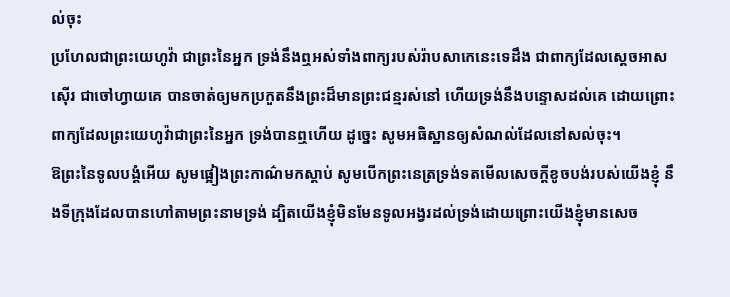ល់ចុះ
ប្រហែលជាព្រះយេហូវ៉ា ជាព្រះនៃអ្នក ទ្រង់នឹងឮអស់ទាំងពាក្យរបស់រ៉ាបសាកេនេះទេដឹង ជាពាក្យដែលស្តេចអាសស៊ើរ ជាចៅហ្វាយគេ បានចាត់ឲ្យមកប្រកួតនឹងព្រះដ៏មានព្រះជន្មរស់នៅ ហើយទ្រង់នឹងបន្ទោសដល់គេ ដោយព្រោះពាក្យដែលព្រះយេហូវ៉ាជាព្រះនៃអ្នក ទ្រង់បានឮហើយ ដូច្នេះ សូមអធិស្ឋានឲ្យសំណល់ដែលនៅសល់ចុះ។
ឱព្រះនៃទូលបង្គំអើយ សូមផ្អៀងព្រះកាណ៌មកស្តាប់ សូមបើកព្រះនេត្រទ្រង់ទតមើលសេចក្ដីខូចបង់របស់យើងខ្ញុំ នឹងទីក្រុងដែលបានហៅតាមព្រះនាមទ្រង់ ដ្បិតយើងខ្ញុំមិនមែនទូលអង្វរដល់ទ្រង់ដោយព្រោះយើងខ្ញុំមានសេច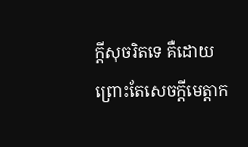ក្ដីសុចរិតទេ គឺដោយព្រោះតែសេចក្ដីមេត្តាក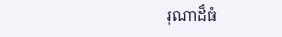រុណាដ៏ធំ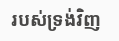របស់ទ្រង់វិញ